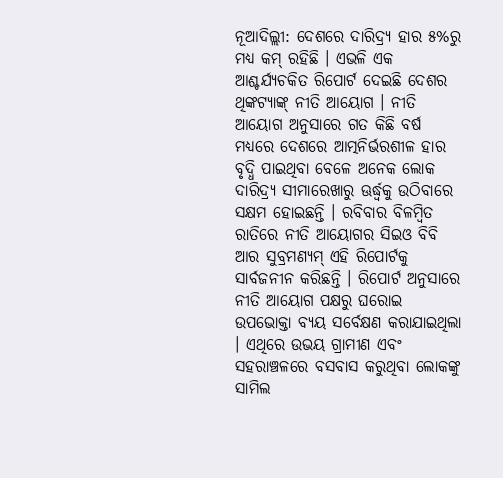ନୂଆଦିଲ୍ଲୀ: ଦେଶରେ ଦାରିଦ୍ର୍ୟ ହାର ୫%ରୁ ମଧ୍ୟ କମ୍ ରହିଛି । ଏଭଳି ଏକ ଆଶ୍ଚର୍ଯ୍ୟଚକିତ ରିପୋର୍ଟ ଦେଇଛି ଦେଶର ଥିଙ୍କଟ୍ୟାଙ୍କ୍ ନୀତି ଆୟୋଗ । ନୀତି ଆୟୋଗ ଅନୁସାରେ ଗତ କିଛି ବର୍ଷ ମଧ୍ୟରେ ଦେଶରେ ଆତ୍ମନିର୍ଭରଶୀଳ ହାର ବୃଦ୍ଧି ପାଇଥିବା ବେଳେ ଅନେକ ଲୋକ ଦାରିଦ୍ର୍ୟ ସୀମାରେଖାରୁ ଊର୍ଦ୍ଧ୍ୱକୁ ଉଠିବାରେ ସକ୍ଷମ ହୋଇଛନ୍ତି । ରବିବାର ବିଳମ୍ବିତ ରାତିରେ ନୀତି ଆୟୋଗର ସିଇଓ ବିବି ଆର ସୁବ୍ରମଣ୍ୟମ୍ ଏହି ରିପୋର୍ଟକୁ ସାର୍ବଜନୀନ କରିଛନ୍ତି । ରିପୋର୍ଟ ଅନୁସାରେ ନୀତି ଆୟୋଗ ପକ୍ଷରୁ ଘରୋଇ ଉପଭୋକ୍ତା ବ୍ୟୟ ସର୍ବେକ୍ଷଣ କରାଯାଇଥିଲା । ଏଥିରେ ଉଭୟ ଗ୍ରାମୀଣ ଏବଂ ସହରାଞ୍ଚଳରେ ବସବାସ କରୁଥିବା ଲୋକଙ୍କୁ ସାମିଲ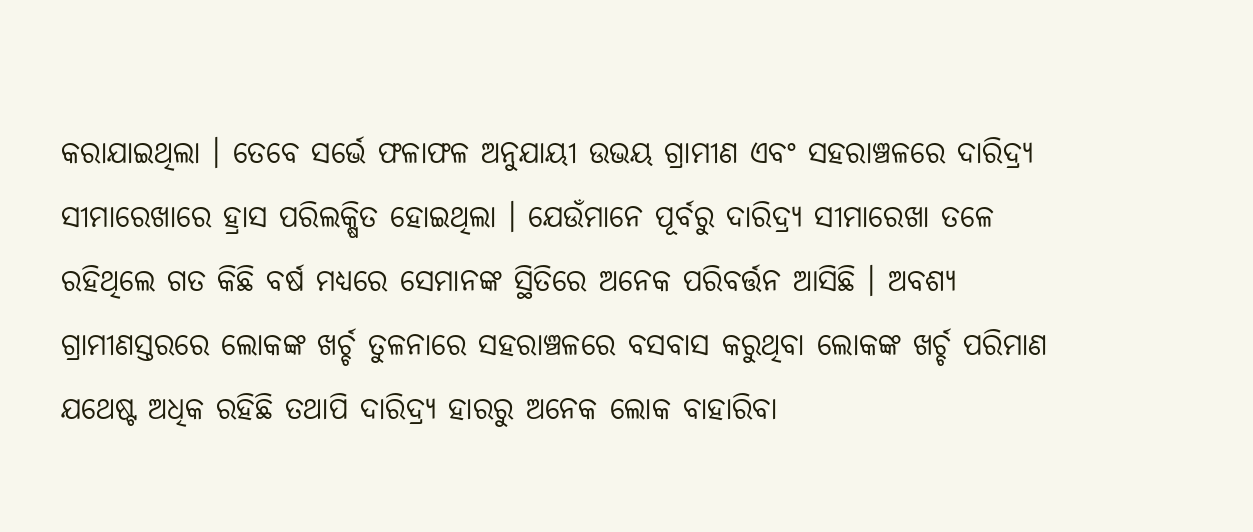କରାଯାଇଥିଲା । ତେବେ ସର୍ଭେ ଫଳାଫଳ ଅନୁଯାୟୀ ଉଭୟ ଗ୍ରାମୀଣ ଏବଂ ସହରାଞ୍ଚଳରେ ଦାରିଦ୍ର୍ୟ ସୀମାରେଖାରେ ହ୍ରାସ ପରିଲକ୍ଷିତ ହୋଇଥିଲା । ଯେଉଁମାନେ ପୂର୍ବରୁ ଦାରିଦ୍ର୍ୟ ସୀମାରେଖା ତଳେ ରହିଥିଲେ ଗତ କିଛି ବର୍ଷ ମଧ୍ୟରେ ସେମାନଙ୍କ ସ୍ଥିତିରେ ଅନେକ ପରିବର୍ତ୍ତନ ଆସିଛି । ଅବଶ୍ୟ ଗ୍ରାମୀଣସ୍ତରରେ ଲୋକଙ୍କ ଖର୍ଚ୍ଚ ତୁଳନାରେ ସହରାଞ୍ଚଳରେ ବସବାସ କରୁଥିବା ଲୋକଙ୍କ ଖର୍ଚ୍ଚ ପରିମାଣ ଯଥେଷ୍ଟ ଅଧିକ ରହିଛି ତଥାପି ଦାରିଦ୍ର୍ୟ ହାରରୁ ଅନେକ ଲୋକ ବାହାରିବା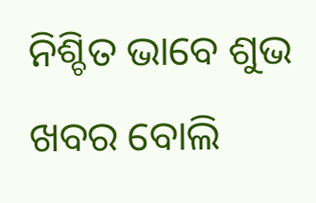ନିଶ୍ଚିତ ଭାବେ ଶୁଭ ଖବର ବୋଲି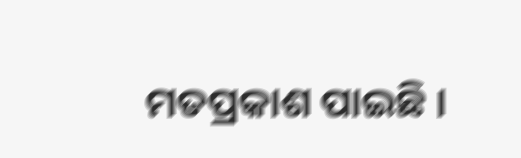ମତପ୍ରକାଶ ପାଇଛି ।